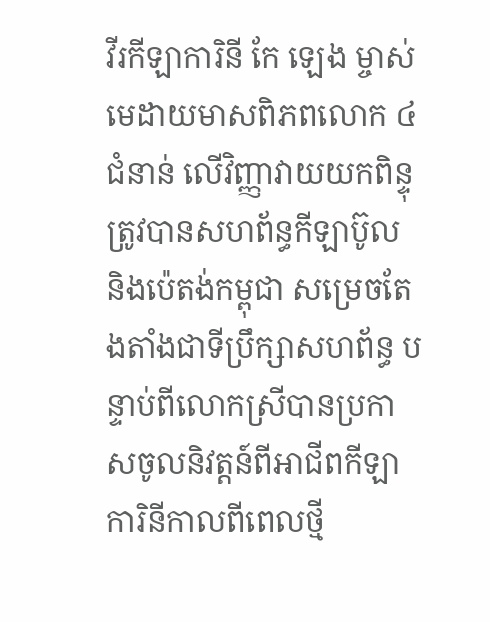វីរកីឡាការិនី កែ ឡេង ម្ចាស់មេដាយមាសពិភពលោក ៤ជំនាន់ លើវិញ្ញាវាយយកពិន្ទុ ត្រូវបានសហព័ន្ធកីឡាប៊ូល និងប៉េតង់កម្ពុជា សម្រេចតែងតាំងជាទីប្រឹក្សាសហព័ន្ធ បន្ទាប់ពីលោកស្រីបានប្រកាសចូលនិវត្តន៍ពីអាជីពកីឡាការិនីកាលពីពេលថ្មី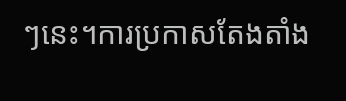ៗនេះ។ការប្រកាសតែងតាំង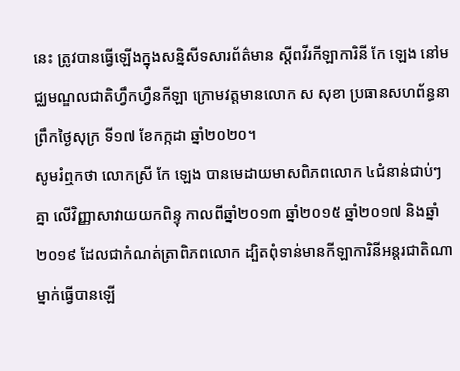នេះ ត្រូវបានធ្វើឡើងក្នុងសន្និសីទសារព័ត៌មាន ស្ដីពវីរកីឡាការិនី កែ ឡេង នៅមជ្ឈមណ្ឌលជាតិហ្វឹកហ្វឺនកីឡា ក្រោមវត្តមានលោក ស សុខា ប្រធានសហព័ន្ធនាព្រឹកថ្ងៃសុក្រ ទី១៧ ខែកក្កដា ឆ្នាំ២០២០។
សូមរំឮកថា លោកស្រី កែ ឡេង បានមេដាយមាសពិភពលោក ៤ជំនាន់ជាប់ៗគ្នា លើវិញ្ញាសាវាយយកពិន្ទុ កាលពីឆ្នាំ២០១៣ ឆ្នាំ២០១៥ ឆ្នាំ២០១៧ និងឆ្នាំ២០១៩ ដែលជាកំណត់ត្រាពិភពលោក ដ្បិតពុំទាន់មានកីឡាការិនីអន្ដរជាតិណាម្នាក់ធ្វើបានឡើ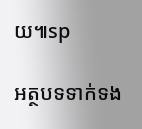យ៕sp

អត្ថបទទាក់ទង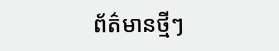ព័ត៌មានថ្មីៗ